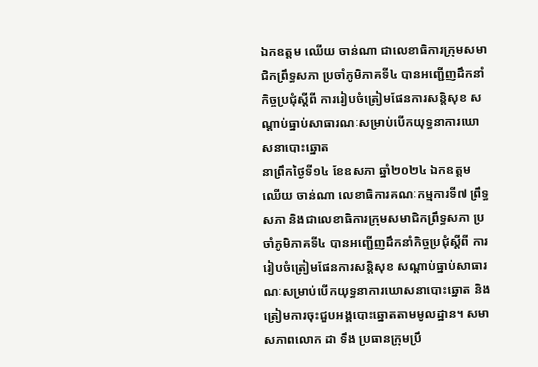ឯកឧត្តម ឈើយ ចាន់ណា ជាលេខាធិការក្រុមសមាជិកព្រឹទ្ធសភា ប្រចាំភូមិភាគទី៤ បានអញ្ជើញដឹកនាំកិច្ចប្រជុំស្ដីពី ការរៀបចំត្រៀមផែនការសន្តិសុខ សណ្តាប់ធ្នាប់សាធារណៈសម្រាប់បើកយុទ្ធនាការឃោសនាបោះឆ្នោត
នាព្រឹកថ្ងៃទី១៤ ខែឧសភា ឆ្នាំ២០២៤ ឯកឧត្តម ឈើយ ចាន់ណា លេខាធិការគណៈកម្មការទី៧ ព្រឹទ្ធសភា និងជាលេខាធិការក្រុមសមាជិកព្រឹទ្ធសភា ប្រចាំភូមិភាគទី៤ បានអញ្ជើញដឹកនាំកិច្ចប្រជុំស្ដីពី ការរៀបចំត្រៀមផែនការសន្តិសុខ សណ្តាប់ធ្នាប់សាធារណៈសម្រាប់បើកយុទ្ធនាការឃោសនាបោះឆ្នោត និងត្រៀមការចុះជួបអង្គបោះឆ្នោតតាមមូលដ្ឋាន។ សមាសភាពលោក ដា ទឹង ប្រធានក្រុមប្រឹ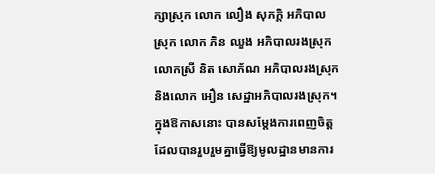ក្សាស្រុក លោក លឿង សុភក្តិ អភិបាលស្រុក លោក ភិន ឈួង អភិបាលរងស្រុក លោកស្រី និត សោភ័ណ អភិបាលរងស្រុក និងលោក អឿន សេដ្ឋាអភិបាលរងស្រុក។ ក្នុងឱកាសនោះ បានសម្តែងការពេញចិត្តដែលបានរួបរួមគ្នាធ្វើឱ្យមូលដ្ឋានមានការ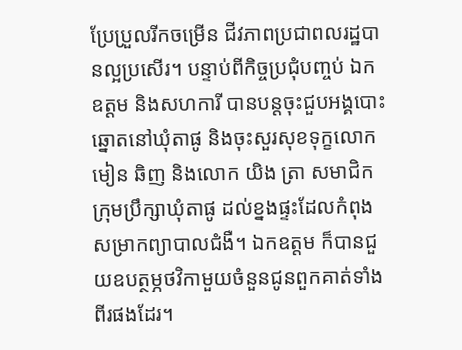ប្រែប្រួលរីកចម្រើន ជីវភាពប្រជាពលរដ្ឋបានល្អប្រសើរ។ បន្ទាប់ពីកិច្ចប្រជុំបញ្ចប់ ឯកឧត្ដម និងសហការី បានបន្តចុះជួបអង្គបោះឆ្នោតនៅឃុំតាផូ និងចុះសួរសុខទុក្ខលោក មៀន ឆិញ និងលោក យិង ត្រា សមាជិកក្រុមប្រឹក្សាឃុំតាផូ ដល់ខ្នងផ្ទះដែលកំពុងសម្រាកព្យាបាលជំងឺ។ ឯកឧត្តម ក៏បានជួយឧបត្ថម្ភថវិកាមួយចំនួនជូនពួកគាត់ទាំងពីរផងដែរ។